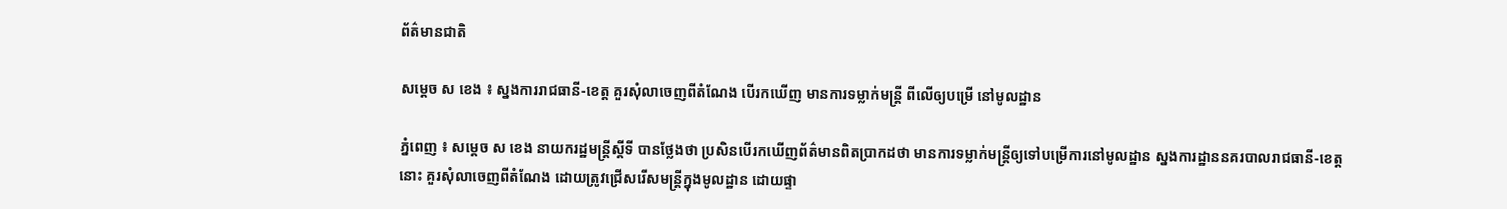ព័ត៌មានជាតិ

សម្ដេច ស ខេង ៖ ស្នងការរាជធានី-ខេត្ត គួរសុំលាចេញពីតំណែង បើរកឃើញ មានការទម្លាក់មន្ដ្រី ពីលើឲ្យបម្រើ នៅមូលដ្ឋាន

ភ្នំពេញ ៖ សម្ដេច ស ខេង នាយករដ្ឋមន្ដ្រីស្ដីទី បានថ្លែងថា ប្រសិនបើរកឃើញព័ត៌មានពិតប្រាកដថា មានការទម្លាក់មន្ដ្រីឲ្យទៅបម្រើការនៅមូលដ្ឋាន ស្នងការដ្ឋាននគរបាលរាជធានី-ខេត្ត នោះ គួរសុំលាចេញពីតំណែង ដោយត្រូវជ្រើសរើសមន្ដ្រីក្នុងមូលដ្ឋាន ដោយផ្ទា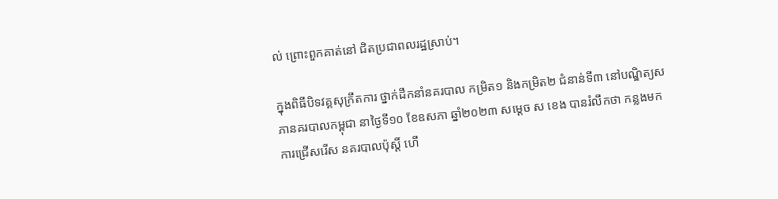ល់ ព្រោះពួកគាត់នៅ ជិតប្រជាពលរដ្ឋស្រាប់។

ក្នុងពិធីបិទវគ្គសុក្រឹតការ ថ្នាក់ដឹកនាំនគរបាល កម្រិត១ និងកម្រិត២ ជំនាន់ទី៣ នៅបណ្ឌិត្យសភានគរបាលកម្ពុជា នាថ្ងៃទី១០ ខែឧសភា ឆ្នាំ២០២៣ សម្ដេច ស ខេង បានរំលឹកថា កន្លងមកការជ្រើសរើស នគរបាលប៉ុស្ដិ៍ ហើ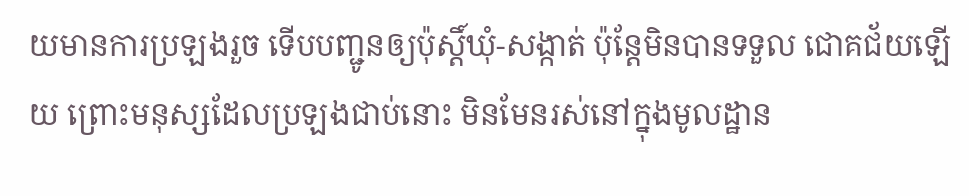យមានការប្រឡងរួច ទើបបញ្ជូនឲ្យប៉ុស្ដិ៍ឃុំ-សង្កាត់ ប៉ុន្ដែមិនបានទទួល ជោគជ័យឡើយ ព្រោះមនុស្សដែលប្រឡងជាប់នោះ មិនមែនរស់នៅក្នុងមូលដ្ឋាន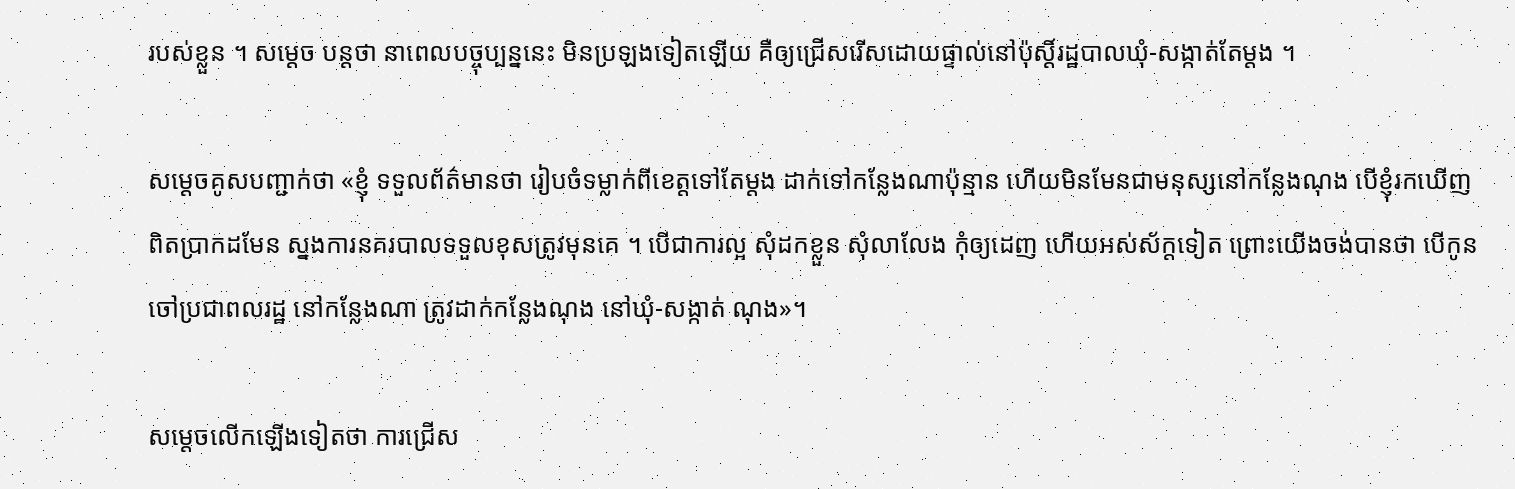របស់ខ្លួន ។ សម្ដេច បន្ដថា នាពេលបច្ចុប្បន្ននេះ មិនប្រឡងទៀតឡើយ គឺឲ្យជ្រើសរើសដោយផ្ទាល់នៅប៉ុស្ដិ៍រដ្ឋបាលឃុំ-សង្កាត់តែម្តង ។

សម្ដេចគូសបញ្ជាក់ថា «ខ្ញុំ ទទួលព័ត៌មានថា រៀបចំទម្លាក់ពីខេត្តទៅតែម្ដង ដាក់ទៅកន្លែងណាប៉ុន្មាន ហើយមិនមែនជាមនុស្សនៅកន្លែងណុង បើខ្ញុំរកឃើញពិតប្រាកដមែន ស្នងការនគរបាលទទួលខុសត្រូវមុនគេ ។ បើជាការល្អ សុំដកខ្លួន សុំលាលែង កុំឲ្យដេញ ហើយអស់ស័ក្តទៀត ព្រោះយើងចង់បានថា បើកូនចៅប្រជាពលរដ្ឋ នៅកន្លែងណា ត្រូវដាក់កន្លែងណុង នៅឃុំ-សង្កាត់ ណុង»។

សម្ដេចលើកឡើងទៀតថា ការជ្រើស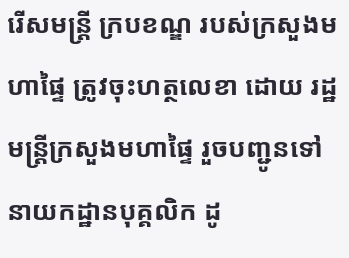រើសមន្ដ្រី ក្របខណ្ឌ របស់ក្រសួងមហាផ្ទៃ ត្រូវចុះហត្ថលេខា ដោយ រដ្ឋមន្ដ្រីក្រសួងមហាផ្ទៃ រួចបញ្ជូនទៅនាយកដ្ឋានបុគ្គលិក ដូ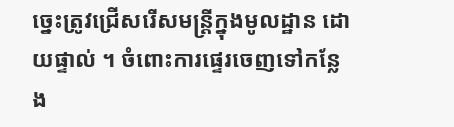ច្នេះត្រូវជ្រើសរើសមន្ដ្រីក្នុងមូលដ្ឋាន ដោយផ្ទាល់ ។ ចំពោះការផ្ទេរចេញទៅកន្លែង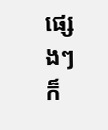ផ្សេងៗ ក៏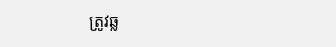ត្រូវឆ្ល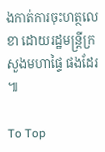ងកាត់ការចុះហត្ថលេខា ដោយរដ្ឋមន្ដ្រីក្រសួងមហាផ្ទៃ ផងដែរ ៕

To Top